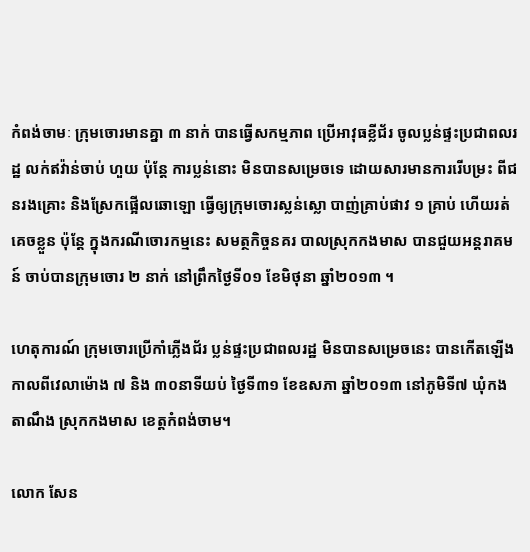កំពង់ចាមៈ ក្រុមចោរមានគ្នា ៣ នាក់ បានធ្វើសកម្មភាព ប្រើអាវុធខ្លីជ័រ ចូលប្លន់ផ្ទះប្រជាពលរដ្ឋ លក់ឥវ៉ាន់ចាប់ ហួយ ប៉ុន្តែ ការប្លន់នោះ មិនបានសម្រេចទេ ដោយសារមានការរើបម្រះ ពីជនរងគ្រោះ និងស្រែកផ្អើលឆោឡោ ធ្វើឲ្យក្រុមចោរស្លន់ស្លោ បាញ់គ្រាប់ផាវ ១ គ្រាប់ ហើយរត់គេចខ្លួន ប៉ុន្តែ ក្នុងករណីចោរកម្មនេះ សមត្ថកិច្ចនគរ បាលស្រុកកងមាស បានជួយអន្តរាគមន៍ ចាប់បានក្រុមចោរ ២ នាក់ នៅព្រឹកថ្ងៃទី០១ ខែមិថុនា ឆ្នាំ២០១៣ ។

ហេតុការណ៍ ក្រុមចោរប្រើកាំភ្លើងជ័រ ប្លន់ផ្ទះប្រជាពលរដ្ឋ មិនបានសម្រេចនេះ បានកើតឡើង កាលពីវេលាម៉ោង ៧ និង ៣០នាទីយប់ ថ្ងៃទី៣១ ខែឧសភា ឆ្នាំ២០១៣ នៅភូមិទី៧ ឃុំកងតាណឹង ស្រុកកងមាស ខេត្តកំពង់ចាម។

លោក សែន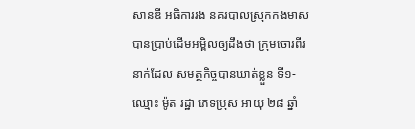សានឌី អធិការរង នគរបាលស្រុកកងមាស បានប្រាប់ដើមអម្ពិលឲ្យដឹងថា ក្រុមចោរពីរនាក់ដែល សមត្ថកិច្ចបានឃាត់ខ្លួន ទី១-ឈ្មោះ ម៉ូត រដ្ឋា ភេទប្រុស អាយុ ២៨ ឆ្នាំ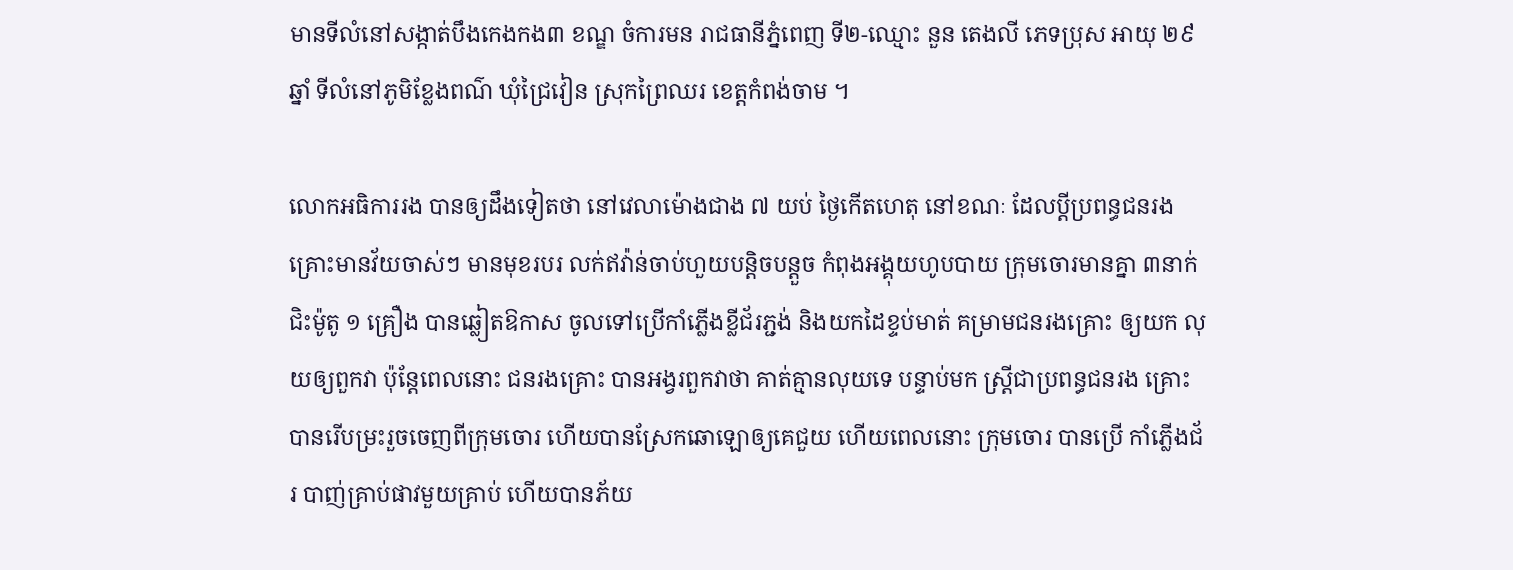មានទីលំនៅសង្កាត់បឹងកេងកង៣ ខណ្ឌ ចំការមន រាជធានីភ្នំពេញ ទី២-ឈ្មោះ នួន តេងលី ភេទប្រុស អាយុ ២៩ ឆ្នាំ ទីលំនៅភូមិខ្លែងពណ៌ ឃុំជ្រៃវៀន ស្រុកព្រៃឈរ ខេត្តកំពង់ចាម ។

លោកអធិការរង បានឲ្យដឹងទៀតថា នៅវេលាម៉ោងជាង ៧ យប់ ថ្ងៃកើតហេតុ នៅខណៈ ដែលប្តីប្រពន្ធជនរង គ្រោះមានវ័យចាស់ៗ មានមុខរបរ លក់ឥវ៉ាន់ចាប់ហួយបន្តិចបន្តួច កំពុងអង្គុយហូបបាយ ក្រុមចោរមានគ្នា ៣នាក់ ជិះម៉ូតូ ១ គ្រឿង បានឆ្លៀតឱកាស ចូលទៅប្រើកាំភ្លើងខ្លីជ័រភ្ជង់ និងយកដៃខ្ទប់មាត់ គម្រាមជនរងគ្រោះ ឲ្យយក លុយឲ្យពួកវា ប៉ុន្តែពេលនោះ ជនរងគ្រោះ បានអង្វរពួកវាថា គាត់គ្មានលុយទេ បន្ទាប់មក ស្ត្រីជាប្រពន្ធជនរង គ្រោះ បានរើបម្រះរួចចេញពីក្រុមចោរ ហើយបានស្រែកឆោឡោឲ្យគេជួយ ហើយពេលនោះ ក្រុមចោរ បានប្រើ កាំភ្លើងជ័រ បាញ់គ្រាប់ផាវមួយគ្រាប់ ហើយបានភ័យ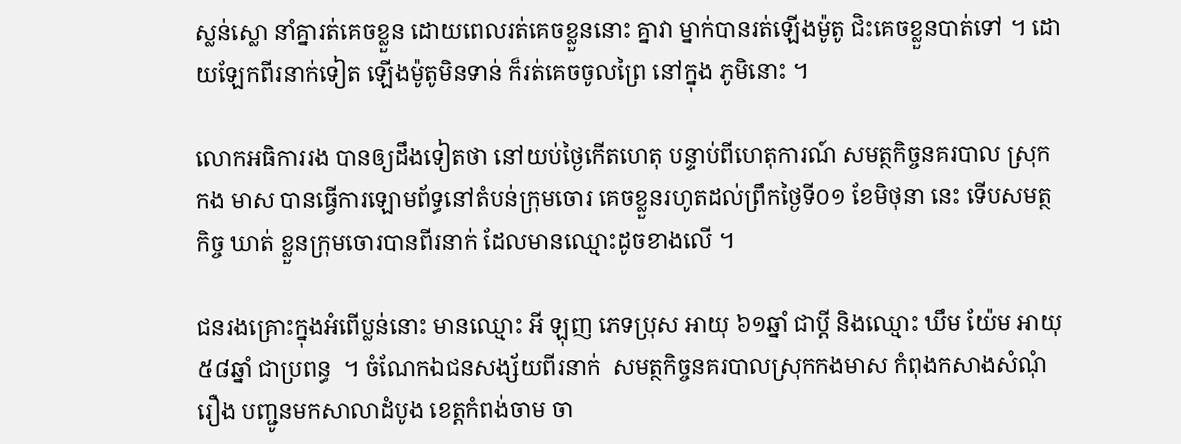ស្លន់ស្លោ នាំគ្នារត់គេចខ្លួន ដោយពេលរត់គេចខ្លួននោះ គ្នាវា ម្នាក់បានរត់ឡើងម៉ូតូ ជិះគេចខ្លួនបាត់ទៅ ។ ដោយឡែកពីរនាក់ទៀត ឡើងម៉ូតូមិនទាន់ ក៏រត់គេចចូលព្រៃ នៅក្នុង ភូមិនោះ ។

លោកអធិការរង បានឲ្យដឹងទៀតថា នៅយប់ថ្ងៃកើតហេតុ បន្ទាប់ពីហេតុការណ៍ សមត្ថកិច្ចនគរបាល ស្រុកកង មាស បានធ្វើការឡោមព័ទ្ធនៅតំបន់ក្រុមចោរ គេចខ្លួនរហូតដល់ព្រឹកថ្ងៃទី០១ ខែមិថុនា នេះ ទើបសមត្ថកិច្ច ឃាត់ ខ្លួនក្រុមចោរបានពីរនាក់ ដែលមានឈ្មោះដូចខាងលើ ។

ជនរងគ្រោះក្នុងអំពើប្លន់នោះ មានឈ្មោះ អី ឡុញ ភេទប្រុស អាយុ ៦១ឆ្នាំ ជាប្តី និងឈ្មោះ ឃឹម យ៉ែម អាយុ ៥៨ឆ្នាំ ជាប្រពន្ធ  ។ ចំណែកឯជនសង្ស័យពីរនាក់  សមត្ថកិច្ចនគរបាលស្រុកកងមាស កំពុងកសាងសំណុំរឿង បញ្ជូនមកសាលាដំបូង ខេត្តកំពង់ចាម ចា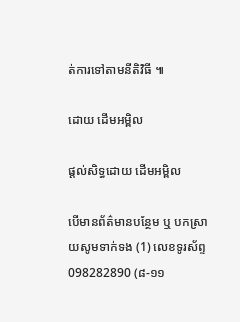ត់ការទៅតាមនីតិវិធី ៕

ដោយ ដើមអម្ពិល

ផ្តល់សិទ្ធដោយ ដើមអម្ពិល

បើមានព័ត៌មានបន្ថែម ឬ បកស្រាយសូមទាក់ទង (1) លេខទូរស័ព្ទ 098282890 (៨-១១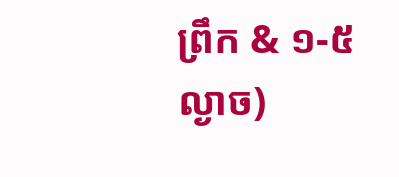ព្រឹក & ១-៥ល្ងាច)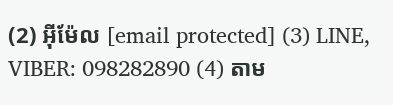(2) អ៊ីម៉ែល [email protected] (3) LINE, VIBER: 098282890 (4) តាម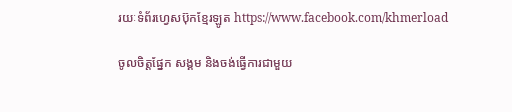រយៈទំព័រហ្វេសប៊ុកខ្មែរឡូត https://www.facebook.com/khmerload

ចូលចិត្តផ្នែក សង្គម និងចង់ធ្វើការជាមួយ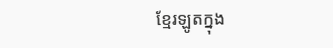ខ្មែរឡូតក្នុង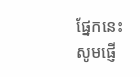ផ្នែកនេះ សូមផ្ញើ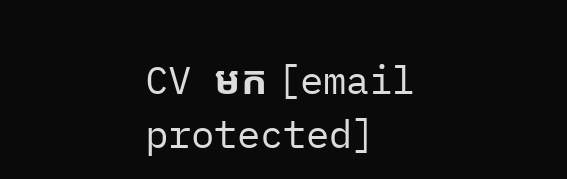CV មក [email protected]